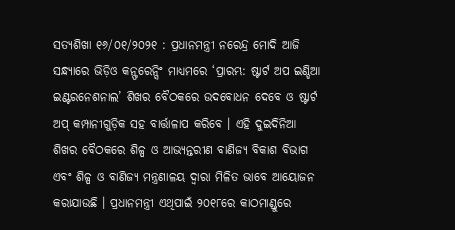ସତ୍ୟଶିଖା ୧୬/୦୧/୨୦୨୧ : ପ୍ରଧାନମନ୍ତ୍ରୀ ନରେନ୍ଦ୍ର ମୋଦି ଆଜି ସନ୍ଧ୍ୟାରେ ଭିଡ଼ିଓ କନ୍ଫରେନ୍ସିଂ ମାଧ୍ୟମରେ ‘ପ୍ରାରମ୍ଭ: ଷ୍ଟାର୍ଟ ଅପ ଇଣ୍ଡିଆ ଇଣ୍ଟରନେଶନାଲ’ ଶିଖର ବୈଠକରେ ଉଦବୋଧନ ଦେବେ ଓ ଷ୍ଟାର୍ଟ ଅପ୍ କମ୍ପାନୀଗୁଡ଼ିକ ସହ ବାର୍ତ୍ତାଳାପ କରିବେ । ଏହି ଦୁଇଦିନିଆ ଶିଖର ବୈଠକରେ ଶିଳ୍ପ ଓ ଆଭ୍ୟନ୍ତରୀଣ ବାଣିଜ୍ୟ ବିକାଶ ବିଭାଗ ଏବଂ ଶିଳ୍ପ ଓ ବାଣିଜ୍ୟ ମନ୍ତ୍ରଣାଳୟ ଦ୍ୱାରା ମିଳିତ ଭାବେ ଆୟୋଜନ କରାଯାଉଛି । ପ୍ରଧାନମନ୍ତ୍ରୀ ଏଥିପାଇଁ ୨୦୧୮ରେ କାଠମାଣ୍ଡୁରେ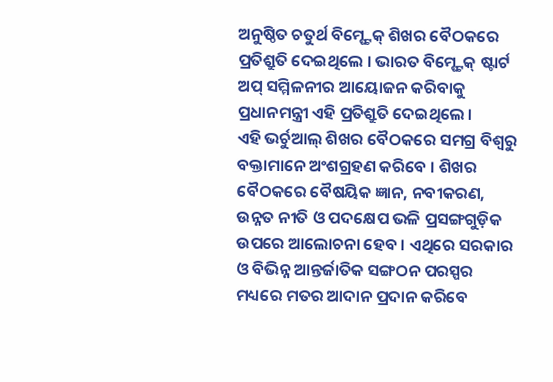ଅନୁଷ୍ଠିତ ଚତୁର୍ଥ ବିମ୍ଷ୍ଟେକ୍ ଶିଖର ବୈଠକରେ ପ୍ରତିଶ୍ରୁତି ଦେଇଥିଲେ । ଭାରତ ବିମ୍ଷ୍ଟେକ୍ ଷ୍ଟାର୍ଟ ଅପ୍ ସମ୍ମିଳନୀର ଆୟୋଜନ କରିବାକୁ ପ୍ରଧାନମନ୍ତ୍ରୀ ଏହି ପ୍ରତିଶ୍ରୁତି ଦେଇଥିଲେ ।
ଏହି ଭର୍ଚୁଆଲ୍ ଶିଖର ବୈଠକରେ ସମଗ୍ର ବିଶ୍ୱରୁ ବକ୍ତାମାନେ ଅଂଶଗ୍ରହଣ କରିବେ । ଶିଖର ବୈଠକରେ ବୈଷୟିକ ଜ୍ଞାନ, ନବୀକରଣ, ଉନ୍ନତ ନୀତି ଓ ପଦକ୍ଷେପ ଭଳି ପ୍ରସଙ୍ଗଗୁଡ଼ିକ ଉପରେ ଆଲୋଚନା ହେବ । ଏଥିରେ ସରକାର ଓ ବିଭିନ୍ନ ଆନ୍ତର୍ଜାତିକ ସଙ୍ଗଠନ ପରସ୍ପର ମଧ୍ୟରେ ମତର ଆଦାନ ପ୍ରଦାନ କରିବେ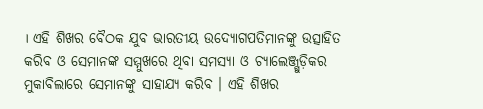। ଏହି ଶିଖର ବୈଠକ ଯୁବ ଭାରତୀୟ ଉଦ୍ୟୋଗପତିମାନଙ୍କୁ ଉତ୍ସାହିତ କରିବ ଓ ସେମାନଙ୍କ ସମ୍ମୁଖରେ ଥିବା ସମସ୍ୟା ଓ ଚ୍ୟାଲେଞ୍ଜ୍ଗୁଡ଼ିକର ମୁକାବିଲାରେ ସେମାନଙ୍କୁ ସାହାଯ୍ୟ କରିବ । ଏହି ଶିଖର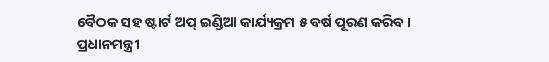ବୈଠକ ସହ ଷ୍ଟାର୍ଟ ଅପ୍ ଇଣ୍ଡିଆ କାର୍ଯ୍ୟକ୍ରମ ୫ ବର୍ଷ ପୂରଣ କରିବ । ପ୍ରଧାନମନ୍ତ୍ରୀ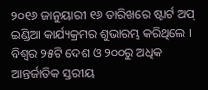୨୦୧୬ ଜାନୁୟାରୀ ୧୬ ତାରିଖରେ ଷ୍ଟାର୍ଟ ଅପ୍ ଇଣ୍ଡିଆ କାର୍ଯ୍ୟକ୍ରମର ଶୁଭାରମ୍ଭ କରିଥିଲେ । ବିଶ୍ୱର ୨୫ଟି ଦେଶ ଓ ୨୦୦ରୁ ଅଧିକ ଆନ୍ତର୍ଜାତିକ ସ୍ତରୀୟ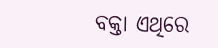ବକ୍ତା ଏଥିରେ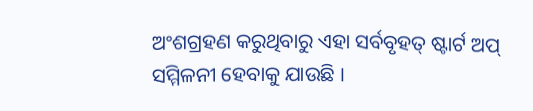ଅଂଶଗ୍ରହଣ କରୁଥିବାରୁ ଏହା ସର୍ବବୃହତ୍ ଷ୍ଟାର୍ଟ ଅପ୍ ସମ୍ମିଳନୀ ହେବାକୁ ଯାଉଛି ।